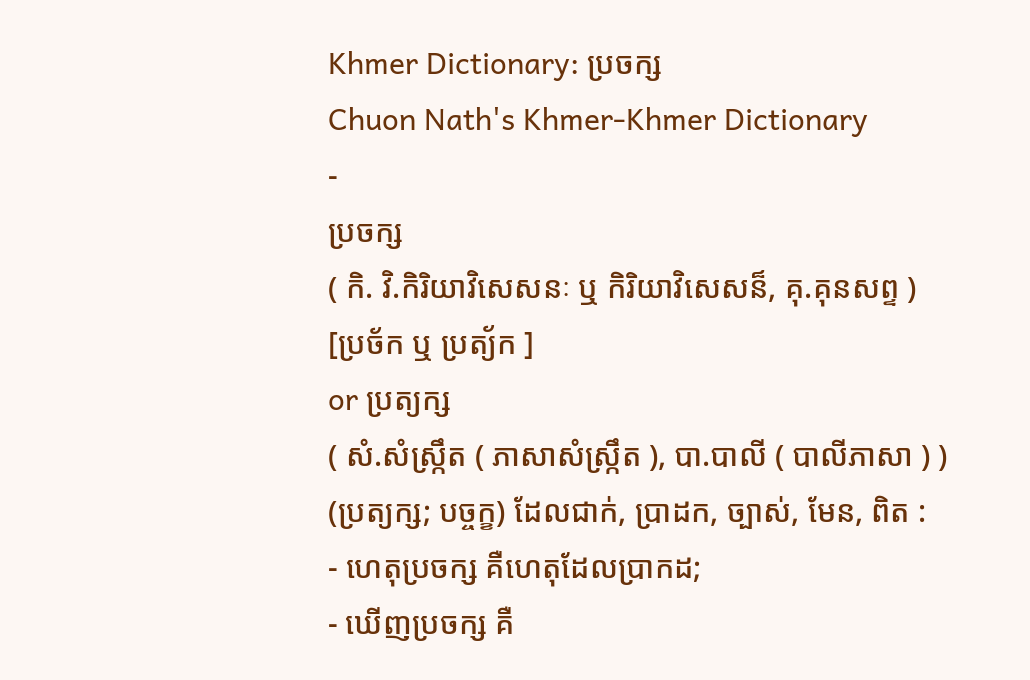Khmer Dictionary: ប្រចក្ស
Chuon Nath's Khmer-Khmer Dictionary
-
ប្រចក្ស
( កិ. វិ.កិរិយាវិសេសនៈ ឬ កិរិយាវិសេសន៏, គុ.គុនសព្ទ )
[ប្រច័ក ឬ ប្រត្យ័ក ]
or ប្រត្យក្ស
( សំ.សំស្រ្កឹត ( ភាសាសំស្រ្កឹត ), បា.បាលី ( បាលីភាសា ) )
(ប្រត្យក្ស; បច្ចក្ខ) ដែលជាក់, ប្រាដក, ច្បាស់, មែន, ពិត :
- ហេតុប្រចក្ស គឺហេតុដែលប្រាកដ;
- ឃើញប្រចក្ស គឺ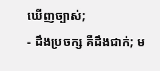ឃើញច្បាស់;
- ដឹងប្រចក្ស គឺដឹងជាក់; ម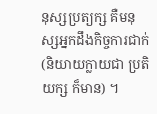នុស្សប្រត្យក្ស គឺមនុស្សអ្នកដឹងកិច្ចការជាក់ (និយាយក្លាយជា ប្រតិយក្ស ក៏មាន) ។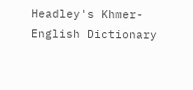Headley's Khmer-English Dictionary